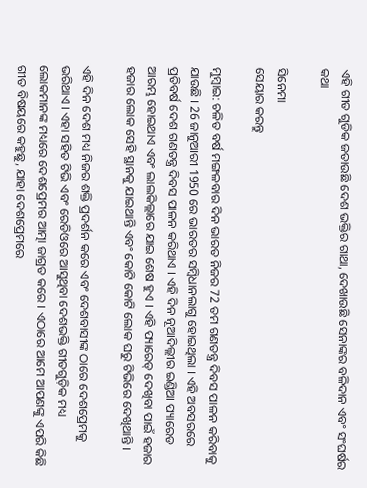ଏହି ଗୀତ ଗୁଡିକ ଜତାଉଛି ଦେଶ ଭକ୍ତିର ଗାଥା, ଦେଖାଉଛି ସେନାଙ୍କର ବଳିଦାନ ଏବଂ ସଂଘର୍ଷର କଥା

ସିନେମା
ସେୟାର କରନ୍ତୁ

ମୁମ୍ବାଇ: ଚଳିତ ବର୍ଷ ମଙ୍ଗଳବାର ଦିନ ଭାରତ ନିଜର 72 ତମ ଗଣତନ୍ତ୍ର ଦିବସ ପାଳନ କରିବାକୁ ଯାଉଛି । 26 ଜାନୁଆରୀ 1950 ରେ ଭାରତର ସମ୍ବିଧାନଲାଗୁ ହୋଇଥିଲା । ଏହି ଅବସରରେ ପ୍ରତିବର୍ଷ ଦେଶ ଗଣତନ୍ତ୍ର ଦିବସ ପାଳନ କରିଥାଏ । ଏହି ଦିନ ନୂଆଦିଲ୍ଲୀର ଇଣ୍ଡିଆ ପ୍ୟାରେଡ ଆରମ୍ଭ ହୋଇଥାଏ ଏବଂ ଲାଲକିଲ୍ଲାରେ ଯାଇ ଶେଷ ହୁଏ । ଏହି ପ୍ୟାରେଡ୍ ଦେଖିବା ପାଇଁ ହଜାର ହଜାର ଲୋକ ସେହି ସ୍ଥାନକୁ ଯାଇଥାନ୍ତି ଏବଂ କୋଟି କୋଟି ଲୋକ ଘରୁ ଟିଭିରେ ଦେଖିଥାନ୍ତି ।

ଏହି ଦିନ ଦେଶ ମଧ୍ୟ ନିଜର ଶକ୍ତି ପ୍ରଦର୍ଶନ କରେ ଏବଂ ଦେଶବାସୀଙ୍କ ଠାରେ ଦେଶପ୍ରେମକୁ ଭରିଥାଏ । ଏହା ସହିତ ଟିଭି ଏବଂ ରେଡିଓରେ ଆସୁଥିବା ଦେଶଭକ୍ତି ଗୀତଗୁଡ଼ିକ ମଧ୍ୟ ଲୋକମାନଙ୍କ ମଧ୍ୟରେ ଦେଶପ୍ରେମର ଆତ୍ମା ଜାଗ୍ରତ କରେ । ଏଠାରେ ଆମେ ଆପଣଙ୍କୁ ଏପରି କିଛି ଗୀତ ବିଷୟରେ କହୁଛୁ, ଯାହା ଦେଶପ୍ରେମରେ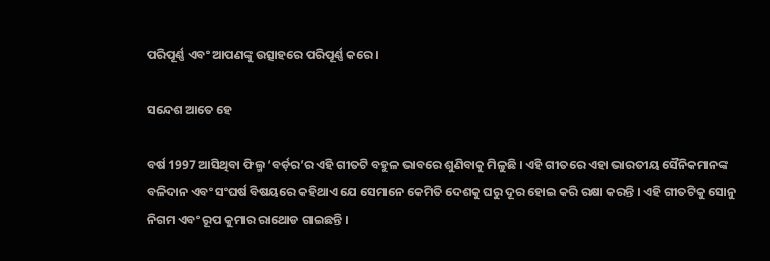ପରିପୂର୍ଣ୍ଣ ଏବଂ ଆପଣଙ୍କୁ ଉତ୍ସାହରେ ପରିପୂର୍ଣ୍ଣ କରେ ।

ସନ୍ଦେଶ ଆତେ ହେ

ବର୍ଷ 1997 ଆସିଥିବା ଫିଲ୍ମ ‘ବର୍ଡ଼ର’ର ଏହି ଗୀତଟି ବହୁଳ ଭାବରେ ଶୁଣିବାକୁ ମିଳୁଛି । ଏହି ଗୀତରେ ଏହା ଭାରତୀୟ ସୈନିକମାନଙ୍କ ବଳିଦାନ ଏବଂ ସଂଘର୍ଷ ବିଷୟରେ କହିଥାଏ ଯେ ସେମାନେ କେମିତି ଦେଶକୁ ଘରୁ ଦୂର ହୋଇ କରି ରକ୍ଷା କରନ୍ତି । ଏହି ଗୀତଟିକୁ ସୋନୁ ନିଗମ ଏବଂ ରୂପ କୁମାର ରାଥୋଡ ଗାଇଛନ୍ତି ।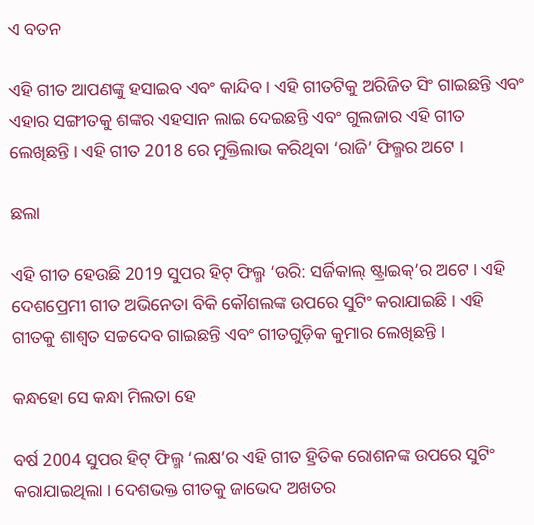ଏ ବତନ

ଏହି ଗୀତ ଆପଣଙ୍କୁ ହସାଇବ ଏବଂ କାନ୍ଦିବ । ଏହି ଗୀତଟିକୁ ଅରିଜିତ ସିଂ ଗାଇଛନ୍ତି ଏବଂ ଏହାର ସଙ୍ଗୀତକୁ ଶଙ୍କର ଏହସାନ ଲାଇ ଦେଇଛନ୍ତି ଏବଂ ଗୁଲଜାର ଏହି ଗୀତ ଲେଖିଛନ୍ତି । ଏହି ଗୀତ 2018 ରେ ମୁକ୍ତିଲାଭ କରିଥିବା ‘ରାଜି’ ଫିଲ୍ମର ଅଟେ ।

ଛଲା

ଏହି ଗୀତ ହେଉଛି 2019 ସୁପର ହିଟ୍ ଫିଲ୍ମ ‘ଉରି: ସର୍ଜିକାଲ୍ ଷ୍ଟ୍ରାଇକ୍’ର ଅଟେ । ଏହି ଦେଶପ୍ରେମୀ ଗୀତ ଅଭିନେତା ବିକି କୌଶଲଙ୍କ ଉପରେ ସୁଟିଂ କରାଯାଇଛି । ଏହି ଗୀତକୁ ଶାଶ୍ୱତ ସଚ୍ଚଦେବ ଗାଇଛନ୍ତି ଏବଂ ଗୀତଗୁଡ଼ିକ କୁମାର ଲେଖିଛନ୍ତି ।

କନ୍ଧହୋ ସେ କନ୍ଧା ମିଲତା ହେ

ବର୍ଷ 2004 ସୁପର ହିଟ୍ ଫିଲ୍ମ ‘ଲକ୍ଷ’ର ଏହି ଗୀତ ହ୍ରିତିକ ରୋଶନଙ୍କ ଉପରେ ସୁଟିଂ କରାଯାଇଥିଲା । ଦେଶଭକ୍ତ ଗୀତକୁ ଜାଭେଦ ଅଖତର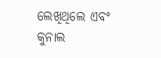ଲେଖିଥିଲେ ଏବଂ କୁନାଲ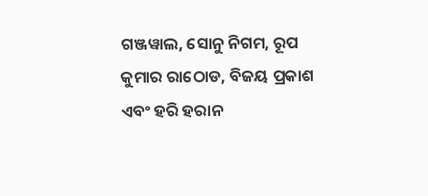ଗଞ୍ଜୱାଲ, ସୋନୁ ନିଗମ, ରୂପ କୁମାର ରାଠୋଡ, ବିଜୟ ପ୍ରକାଶ ଏବଂ ହରି ହରାନ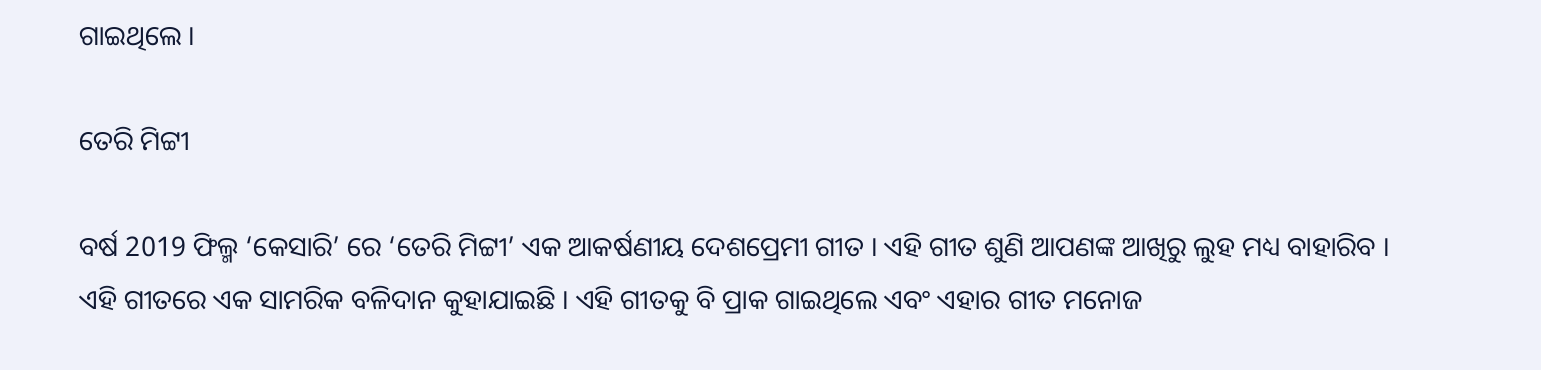ଗାଇଥିଲେ ।

ତେରି ମିଟ୍ଟୀ

ବର୍ଷ 2019 ଫିଲ୍ମ ‘କେସାରି’ ରେ ‘ତେରି ମିଟ୍ଟୀ’ ଏକ ଆକର୍ଷଣୀୟ ଦେଶପ୍ରେମୀ ଗୀତ । ଏହି ଗୀତ ଶୁଣି ଆପଣଙ୍କ ଆଖିରୁ ଲୁହ ମଧ୍ୟ ବାହାରିବ । ଏହି ଗୀତରେ ଏକ ସାମରିକ ବଳିଦାନ କୁହାଯାଇଛି । ଏହି ଗୀତକୁ ବି ପ୍ରାକ ଗାଇଥିଲେ ଏବଂ ଏହାର ଗୀତ ମନୋଜ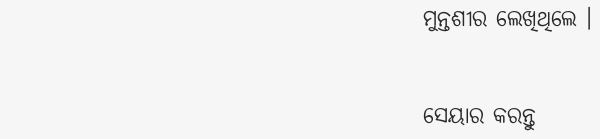ମୁନ୍ତଶୀର ଲେଖିଥିଲେ ।


ସେୟାର କରନ୍ତୁ